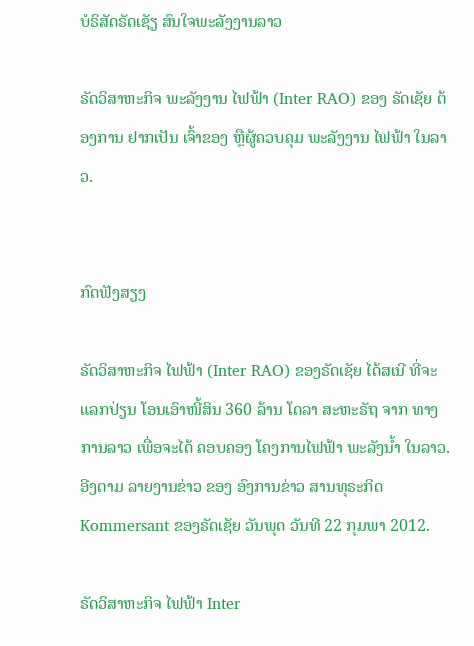ບໍຣິສັດຣັດເຊັຽ ສົນໃຈພະລັງງານລາວ

ຣັດວິສາຫະກິຈ ພະລັງງານ ໄຟຟ້າ (Inter RAO) ຂອງ ຣັດເຊັຍ ຕ້ອງການ ຢາກເປັນ ເຈົ້າຂອງ ຫຼືຜູ້ຄວບຄຸມ ພະລັງງານ ໄຟຟ້າ ໃນລາວ.


ກົດຟັງສຽງ

ຣັດວິສາຫະກິຈ ໄຟຟ້າ (Inter RAO) ຂອງຣັດເຊັຍ ໄດ້ສເນີ ທີ່ຈະແລກປ່ຽນ ໂອນເອົາໜີ້ສິນ 360 ລ້ານ ໂດລາ ສະຫະຣັຖ ຈາກ ທາງການລາວ ເພື່ອຈະໄດ້ ຄອບຄອງ ໂຄງການໄຟຟ້າ ພະລັງນໍ້າ ໃນລາວ. ອີງຕາມ ລາຍງານຂ່າວ ຂອງ ອົງການຂ່າວ ສານທຸຣະກິດ Kommersant ຂອງຣັດເຊັຍ ວັນພຸດ ວັນທີ 22 ກຸມພາ 2012.

ຣັດວິສາຫະກິຈ ໄຟຟ້າ Inter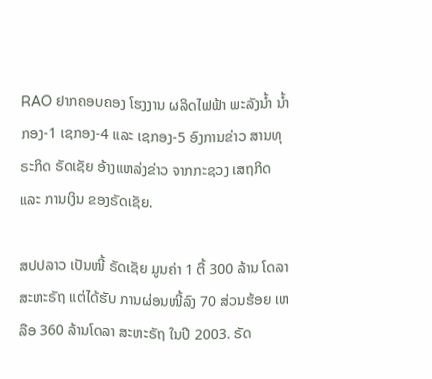RAO ຢາກຄອບຄອງ ໂຮງງານ ຜລິດໄຟຟ້າ ພະລັງນໍ້າ ນໍ້າກອງ-1 ເຊກອງ-4 ແລະ ເຊກອງ-5 ອົງການຂ່າວ ສານທຸຣະກິດ ຣັດເຊັຍ ອ້າງແຫລ່ງຂ່າວ ຈາກກະຊວງ ເສຖກິດ ແລະ ການເງິນ ຂອງຣັດເຊັຍ.

ສປປລາວ ເປັນໜີ້ ຣັດເຊັຍ ມູນຄ່າ 1 ຕື້ 300 ລ້ານ ໂດລາ ສະຫະຣັຖ ແຕ່ໄດ້ຮັບ ການຜ່ອນໜີ້ລົງ 70 ສ່ວນຮ້ອຍ ເຫລືອ 360 ລ້ານໂດລາ ສະຫະຣັຖ ໃນປີ 2003. ຣັດ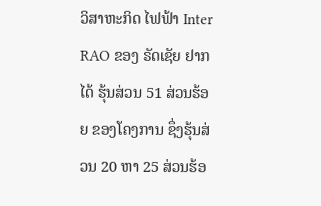ວິສາຫະກິດ ໄຟຟ້າ Inter RAO ຂອງ ຣັດເຊັຍ ຢາກໄດ້ ຮຸ້ນສ່ວນ 51 ສ່ວນຮ້ອຍ ຂອງໂຄງການ ຊຶ່ງຮຸ້ນສ່ວນ 20 ຫາ 25 ສ່ວນຮ້ອ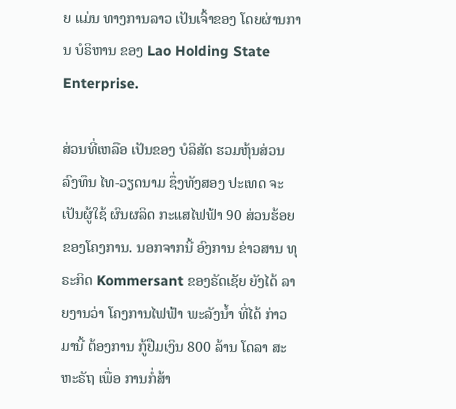ຍ ແມ່ນ ທາງການລາວ ເປັນເຈົ້າຂອງ ໂດຍຜ່ານການ ບໍຣິຫານ ຂອງ Lao Holding State Enterprise.

ສ່ວນທີ່ເຫລືອ ເປັນຂອງ ບໍລິສັດ ຮວມຫຸ້ນສ່ວນ ລົງທຶນ ໄທ-ວຽດນາມ ຊຶ່ງທັງສອງ ປະເທດ ຈະເປັນຜູ້ໃຊ້ ຜົນຜລິດ ກະແສໄຟຟ້າ 90 ສ່ວນຮ້ອຍ ຂອງໂຄງການ. ນອກຈາກນີ້ ອົງການ ຂ່າວສານ ທຸຣະກິດ Kommersant ຂອງຣັດເຊັຍ ຍັງໄດ້ ລາຍງານວ່າ ໂຄງການໄຟຟ້າ ພະລັງນໍ້າ ທີ່ໄດ້ ກ່າວມານີ້ ຕ້ອງການ ກູ້ຢືມເງິນ 800 ລ້ານ ໂດລາ ສະຫະຣັຖ ເພື່ອ ການກໍ່ສ້າ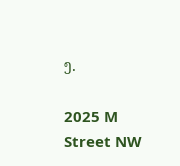ງ.

2025 M Street NW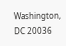Washington, DC 20036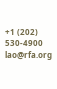+1 (202) 530-4900
lao@rfa.org